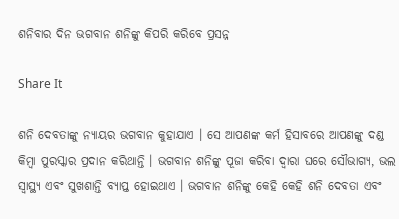ଶନିବାର ଦିନ ଭଗବାନ ଶନିଙ୍କୁ କିପରି କରିବେ ପ୍ରସନ୍ନ

Share It

ଶନି ଦେବତାଙ୍କୁ ନ୍ୟାୟର ଭଗବାନ କୁହାଯାଏ । ସେ ଆପଣଙ୍କ କର୍ମ ହିସାବରେ ଆପଣଙ୍କୁ ଦଣ୍ଡ କିମ୍ବା ପୁରସ୍କାର ପ୍ରଦାନ କରିଥାନ୍ତି । ଭଗବାନ ଶନିଙ୍କୁ ପୂଜା କରିବା ଦ୍ୱାରା ଘରେ ସୌଭାଗ୍ୟ, ଭଲ ସ୍ୱାସ୍ଥ୍ୟ ଏବଂ ସୁଖଶାନ୍ତି ବ୍ୟାପ୍ତ ହୋଇଥାଏ । ଭଗବାନ ଶନିଙ୍କୁ କେହି କେହି ଶନି ଦେବତା ଏବଂ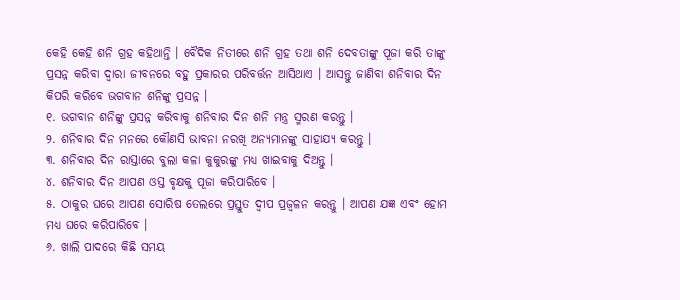କେହି କେହି ଶନି ଗ୍ରହ କହିଥାନ୍ତି । ବୈଦିକ ନିତୀରେ ଶନି ଗ୍ରହ ତଥା ଶନି ଦେବତାଙ୍କୁ ପୂଜା କରି ତାଙ୍କୁ ପ୍ରସନ୍ନ କରିବା ଦ୍ୱାରା ଜୀବନରେ ବହୁ ପ୍ରକାରର ପରିବର୍ତ୍ତନ ଆସିଥାଏ । ଆସନ୍ତୁ ଜାଣିବା ଶନିବାର ଦିନ କିପରି କରିବେ ଭଗବାନ ଶନିଙ୍କୁ ପ୍ରସନ୍ନ ।
୧. ଭଗବାନ ଶନିଙ୍କୁ ପ୍ରସନ୍ନ କରିବାକୁ ଶନିବାର ଦିନ ଶନି ମନ୍ତ୍ର ସ୍ମରଣ କରନ୍ତୁ ।
୨. ଶନିବାର ଦିନ ମନରେ କୌଣସି ଭାବନା ନରଖି ଅନ୍ୟମାନଙ୍କୁ ସାହାଯ୍ୟ କରନ୍ତୁ ।
୩. ଶନିବାର ଦିନ ରାସ୍ତାରେ ବୁଲା କଳା କୁକୁରଙ୍କୁ ମଧ୍ୟ ଖାଇବାକୁ ଦିଅନ୍ତୁ ।
୪. ଶନିବାର ଦିନ ଆପଣ ଓସ୍ତ ବୃକ୍ଷକୁ ପୂଜା କରିପାରିବେ ।
୫. ଠାକୁର ଘରେ ଆପଣ ସୋରିଷ ତେଲରେ ପ୍ରସ୍ତୁତ ଦ୍ୱୀପ ପ୍ରଜ୍ୱଳନ କରନ୍ତୁ । ଆପଣ ଯଜ୍ଞ ଏବଂ ହୋମ ମଧ୍ୟ ଘରେ କରିପାରିବେ ।
୬. ଖାଲି ପାଦରେ କିଛି ସମୟ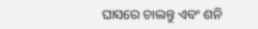ଘାସରେ ଚାଲନ୍ତୁ ଏବଂ ଶନି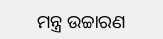ମନ୍ତ୍ର ଉଚ୍ଚାରଣ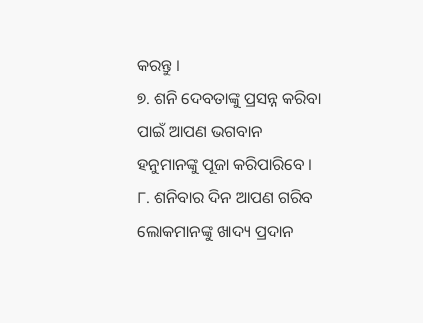କରନ୍ତୁ ।
୭. ଶନି ଦେବତାଙ୍କୁ ପ୍ରସନ୍ନ କରିବା ପାଇଁ ଆପଣ ଭଗବାନ ହନୁମାନଙ୍କୁ ପୂଜା କରିପାରିବେ ।
୮. ଶନିବାର ଦିନ ଆପଣ ଗରିବ ଲୋକମାନଙ୍କୁ ଖାଦ୍ୟ ପ୍ରଦାନ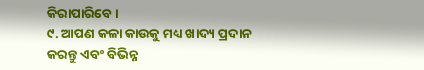କିରାପାରିବେ ।
୯. ଆପଣ କଳା କାଉକୁ ମଧ୍ୟ ଖାଦ୍ୟ ପ୍ରଦାନ କରନ୍ତୁ ଏବଂ ବିଭିନ୍ନ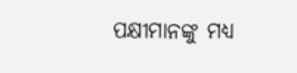ପକ୍ଷୀମାନଙ୍କୁ ମଧ୍ୟ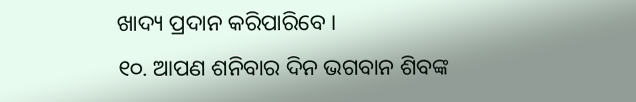ଖାଦ୍ୟ ପ୍ରଦାନ କରିପାରିବେ ।
୧୦. ଆପଣ ଶନିବାର ଦିନ ଭଗବାନ ଶିବଙ୍କ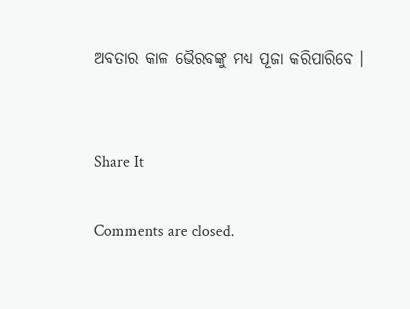ଅବତାର କାଳ ଭୈରବଙ୍କୁ ମଧ୍ୟ ପୂଜା କରିପାରିବେ ।


Share It

Comments are closed.